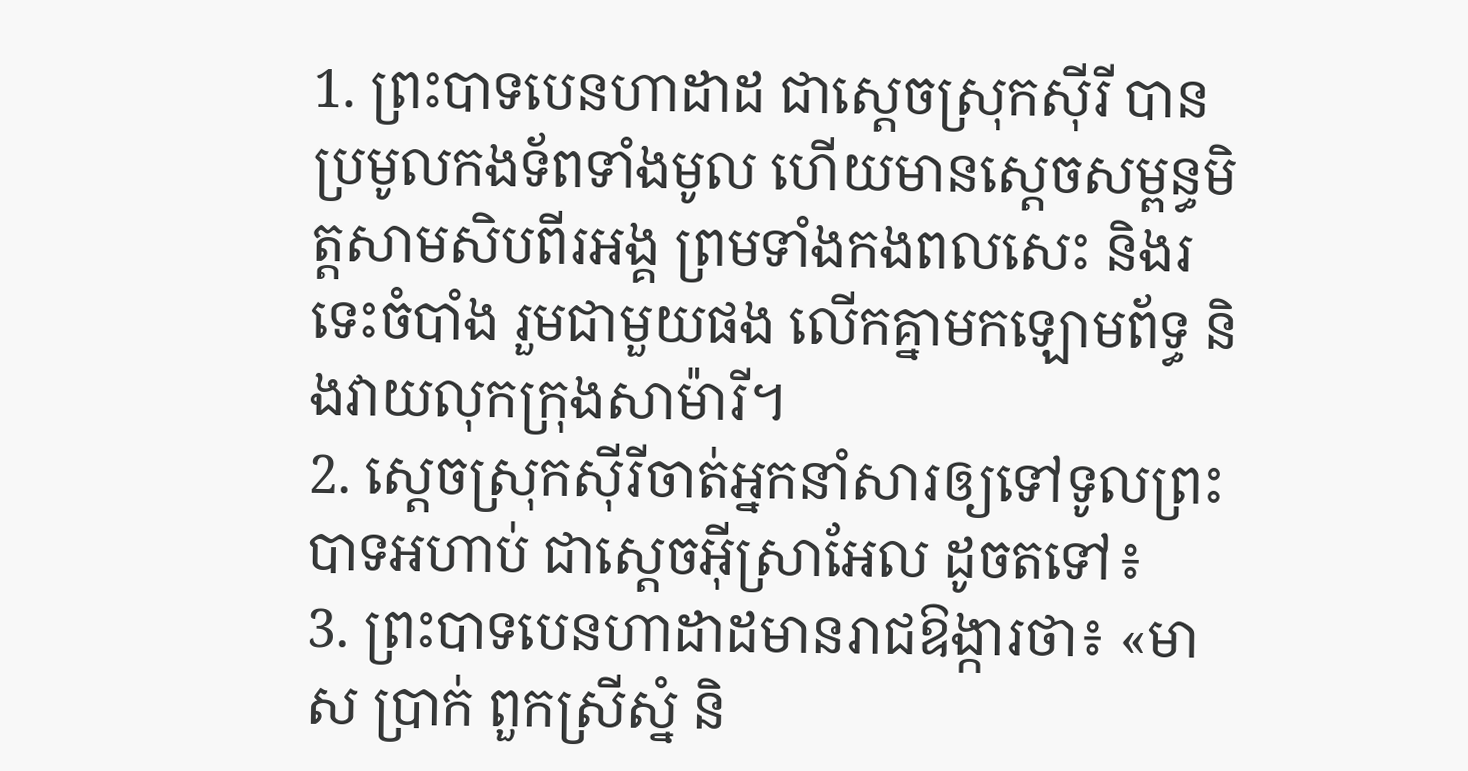1. ព្រះបាទបេនហាដាដ ជាស្ដេចស្រុកស៊ីរី បានប្រមូលកងទ័ពទាំងមូល ហើយមានស្ដេចសម្ពន្ធមិត្តសាមសិបពីរអង្គ ព្រមទាំងកងពលសេះ និងរទេះចំបាំង រួមជាមួយផង លើកគ្នាមកឡោមព័ទ្ធ និងវាយលុកក្រុងសាម៉ារី។
2. ស្ដេចស្រុកស៊ីរីចាត់អ្នកនាំសារឲ្យទៅទូលព្រះបាទអហាប់ ជាស្ដេចអ៊ីស្រាអែល ដូចតទៅ៖
3. ព្រះបាទបេនហាដាដមានរាជឱង្ការថា៖ «មាស ប្រាក់ ពួកស្រីស្នំ និ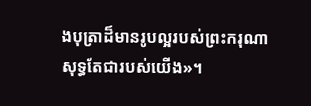ងបុត្រាដ៏មានរូបល្អរបស់ព្រះករុណា សុទ្ធតែជារបស់យើង»។